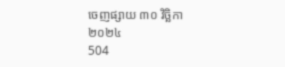ចេញផ្សាយ ៣០ វិច្ឆិកា ២០២៤
504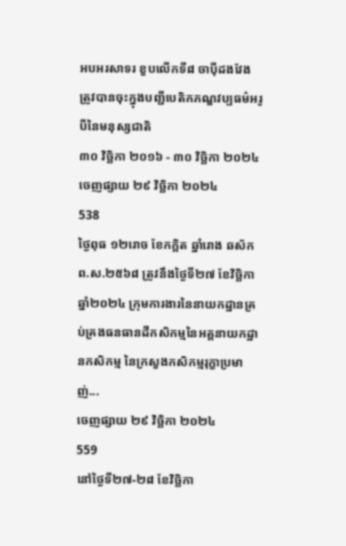អបអរសាទរ ខួបលើកទី៨ ចាប៉ីដងវែង ត្រូវបានចុះក្នុងបញ្ជីបេតិកភណ្ឌវប្បធម៌អរូបីនៃមនុស្សជាតិ
៣០ វិច្ឆិកា ២០១៦ - ៣០ វិច្ឆិកា ២០២៤
ចេញផ្សាយ ២៩ វិច្ឆិកា ២០២៤
538
ថ្ងៃពុធ ១២រោច ខែកក្ដិត ឆ្នាំរោង ឆស័ក ព.ស.២៥៦៨ ត្រូវនឹងថ្ងៃទី២៧ ខែវិច្ឆិកា ឆ្នាំ២០២៤ ក្រុមការងារនៃនាយកដ្ឋានគ្រប់គ្រងធនធានដីកសិកម្មនៃអគ្គនាយកដ្ឋានកសិកម្ម នៃក្រសួងកសិកម្មរុក្ខាប្រមាញ់...
ចេញផ្សាយ ២៩ វិច្ឆិកា ២០២៤
559
នៅថ្ងៃទី២៧-២៨ ខែវិច្ឆិកា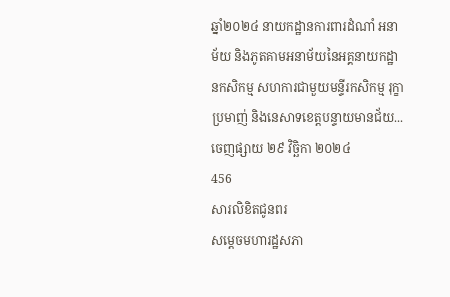ឆ្នាំ២០២៤ នាយកដ្ឋានការពារដំណាំ អនាម័យ និងភូតគាមអនាម័យនៃអគ្គនាយកដ្ឋានកសិកម្ម សហការជាមួយមន្ទីរកសិកម្ម រុក្ខាប្រមាញ់ និងនេសាទខេត្តបន្ទាយមានជ័យ...
ចេញផ្សាយ ២៩ វិច្ឆិកា ២០២៤
456
សារលិខិតជូនពរ
សម្តេចមហារដ្ឋសភា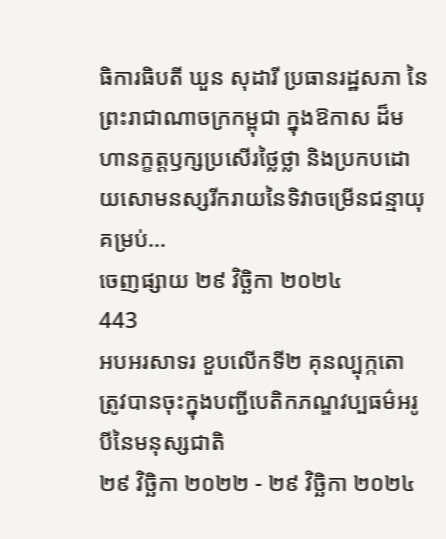ធិការធិបតី ឃួន សុដារី ប្រធានរដ្ឋសភា នៃព្រះរាជាណាចក្រកម្ពុជា ក្នុងឱកាស ដ៏មហានក្ខត្តឫក្សប្រសើរថ្លៃថ្លា និងប្រកបដោយសោមនស្សរីករាយនៃទិវាចម្រើនជន្មាយុគម្រប់...
ចេញផ្សាយ ២៩ វិច្ឆិកា ២០២៤
443
អបអរសាទរ ខួបលើកទី២ គុនល្បុក្កតោ ត្រូវបានចុះក្នុងបញ្ជីបេតិកភណ្ឌវប្បធម៌អរូបីនៃមនុស្សជាតិ
២៩ វិច្ឆិកា ២០២២ - ២៩ វិច្ឆិកា ២០២៤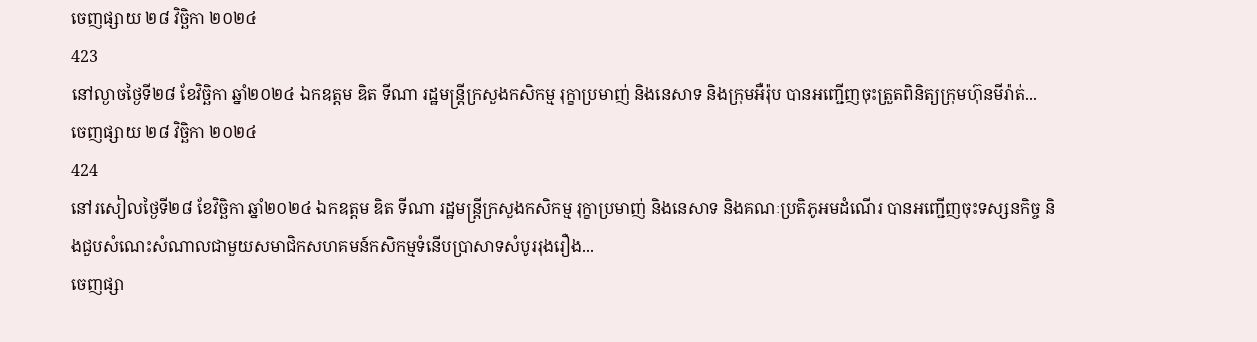ចេញផ្សាយ ២៨ វិច្ឆិកា ២០២៤
423
នៅល្ងាចថ្ងៃទី២៨ ខែវិច្ឆិកា ឆ្នាំ២០២៤ ឯកឧត្តម ឌិត ទីណា រដ្ឋមន្រ្តីក្រសួងកសិកម្ម រុក្ខាប្រមាញ់ និងនេសាទ និងក្រុមអឺរ៉ុប បានអញ្ជើញចុះត្រួតពិនិត្យក្រុមហ៊ុនមីរ៉ាត់...
ចេញផ្សាយ ២៨ វិច្ឆិកា ២០២៤
424
នៅរសៀលថ្ងៃទី២៨ ខែវិច្ឆិកា ឆ្នាំ២០២៤ ឯកឧត្តម ឌិត ទីណា រដ្ឋមន្រ្តីក្រសួងកសិកម្ម រុក្ខាប្រមាញ់ និងនេសាទ និងគណៈប្រតិភូអមដំណេីរ បានអញ្ជើញចុះទស្សនកិច្ច និងជួបសំណេះសំណាលជាមួយសមាជិកសហគមន៍កសិកម្មទំនេីបប្រាសាទសំបូររុងរឿង...
ចេញផ្សា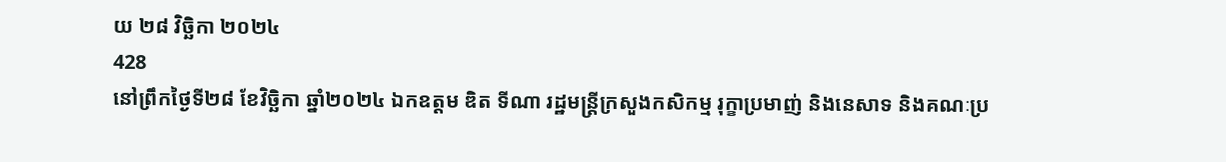យ ២៨ វិច្ឆិកា ២០២៤
428
នៅព្រឹកថ្ងៃទី២៨ ខែវិច្ឆិកា ឆ្នាំ២០២៤ ឯកឧត្តម ឌិត ទីណា រដ្ឋមន្រ្តីក្រសួងកសិកម្ម រុក្ខាប្រមាញ់ និងនេសាទ និងគណៈប្រ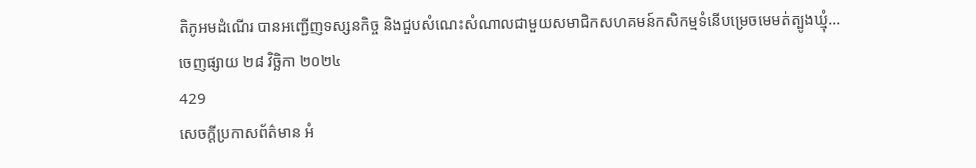តិភូអមដំណេីរ បានអញ្ជើញទស្សនកិច្ច និងជួបសំណេះសំណាលជាមួយសមាជិកសហគមន៍កសិកម្មទំនេីបម្រេចមេមត់ត្បូងឃ្មុំ...
ចេញផ្សាយ ២៨ វិច្ឆិកា ២០២៤
429
សេចក្តីប្រកាសព័ត៌មាន អំ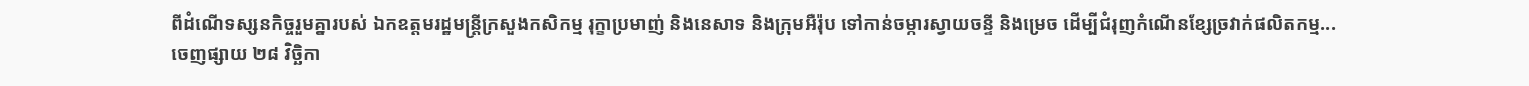ពីដំណើទស្សនកិច្ចរួមគ្នារបស់ ឯកឧត្តមរដ្ឋមន្ត្រីក្រសួងកសិកម្ម រុក្ខាប្រមាញ់ និងនេសាទ និងក្រុមអឺរ៉ុប ទៅកាន់ចម្ការស្វាយចន្ទី និងម្រេច ដើម្បីជំរុញកំណើនខ្សែច្រវាក់ផលិតកម្ម...
ចេញផ្សាយ ២៨ វិច្ឆិកា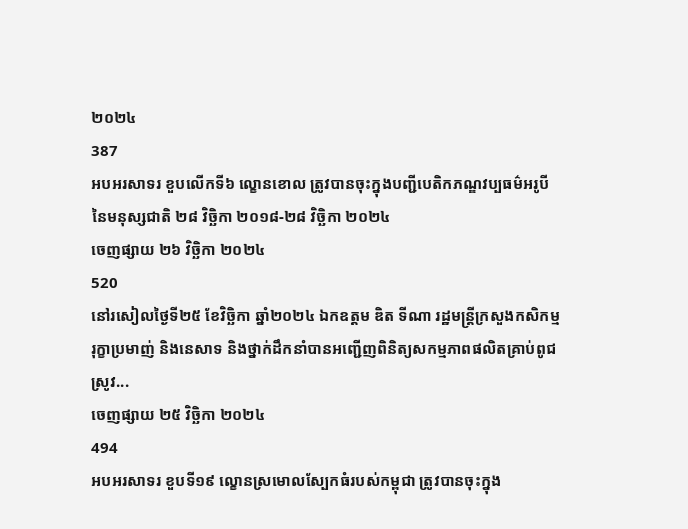២០២៤
387
អបអរសាទរ ខួបលើកទី៦ ល្ខោនខោល ត្រូវបានចុះក្នុងបញ្ជីបេតិកភណ្ឌវប្បធម៌អរូបីនៃមនុស្សជាតិ ២៨ វិច្ឆិកា ២០១៨-២៨ វិច្ឆិកា ២០២៤
ចេញផ្សាយ ២៦ វិច្ឆិកា ២០២៤
520
នៅរសៀលថ្ងៃទី២៥ ខែវិច្ឆិកា ឆ្នាំ២០២៤ ឯកឧត្តម ឌិត ទីណា រដ្ឋមន្រ្តីក្រសួងកសិកម្ម រុក្ខាប្រមាញ់ និងនេសាទ និងថ្នាក់ដឹកនាំបានអញ្ជើញពិនិត្យសកម្មភាពផលិតគ្រាប់ពូជស្រូវ...
ចេញផ្សាយ ២៥ វិច្ឆិកា ២០២៤
494
អបអរសាទរ ខួបទី១៩ ល្ខោនស្រមោលស្បែកធំរបស់កម្ពុជា ត្រូវបានចុះក្នុង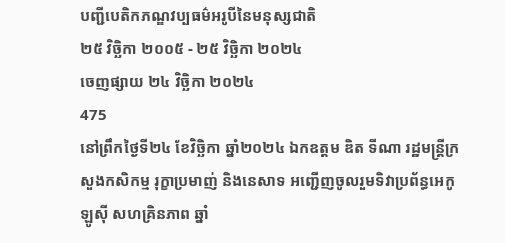បញ្ជីបេតិកភណ្ឌវប្បធម៌អរូបីនៃមនុស្សជាតិ
២៥ វិច្ឆិកា ២០០៥ - ២៥ វិច្ឆិកា ២០២៤
ចេញផ្សាយ ២៤ វិច្ឆិកា ២០២៤
475
នៅព្រឹកថ្ងៃទី២៤ ខែវិច្ឆិកា ឆ្នាំ២០២៤ ឯកឧត្តម ឌិត ទីណា រដ្ឋមន្ត្រីក្រសួងកសិកម្ម រុក្ខាប្រមាញ់ និងនេសាទ អញ្ជើញចូលរួមទិវាប្រព័ន្ធអេកូឡូស៊ី សហគ្រិនភាព ឆ្នាំ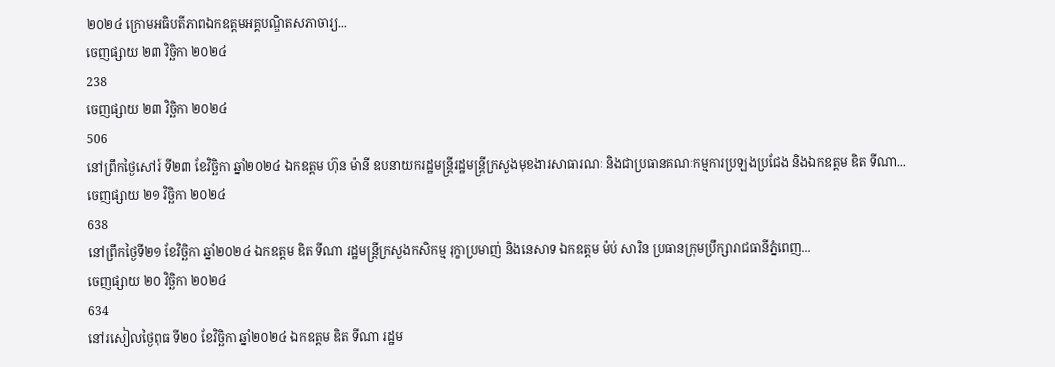២០២៤ ក្រោមអធិបតីភាពឯកឧត្តមអគ្គបណ្ឌិតសភាចារ្យ...
ចេញផ្សាយ ២៣ វិច្ឆិកា ២០២៤
238
ចេញផ្សាយ ២៣ វិច្ឆិកា ២០២៤
506
នៅព្រឹកថ្ងៃសៅរ៍ ទី២៣ ខែវិច្ឆិកា ឆ្នាំ២០២៤ ឯកឧត្តម ហ៊ុន ម៉ានី ឧបនាយករដ្ឋមន្ត្រីរដ្ឋមន្ត្រីក្រសួងមុខងារសាធារណៈ និងជាប្រធានគណៈកម្មការប្រឡងប្រជែង និងឯកឧត្តម ឌិត ទីណា...
ចេញផ្សាយ ២១ វិច្ឆិកា ២០២៤
638
នៅព្រឹកថ្ងៃទី២១ ខែវិច្ឆិកា ឆ្នាំ២០២៤ ឯកឧត្តម ឌិត ទីណា រដ្ឋមន្រ្តីក្រសួងកសិកម្ម រុក្ខាប្រមាញ់ និងនេសាទ ឯកឧត្តម ម៉ប់ សារិន ប្រធានក្រុមប្រឹក្សារាជធានីភ្នំពេញ...
ចេញផ្សាយ ២០ វិច្ឆិកា ២០២៤
634
នៅរសៀលថ្ងៃពុធ ទី២០ ខែវិច្ឆិកា ឆ្នាំ២០២៤ ឯកឧត្តម ឌិត ទីណា រដ្ឋម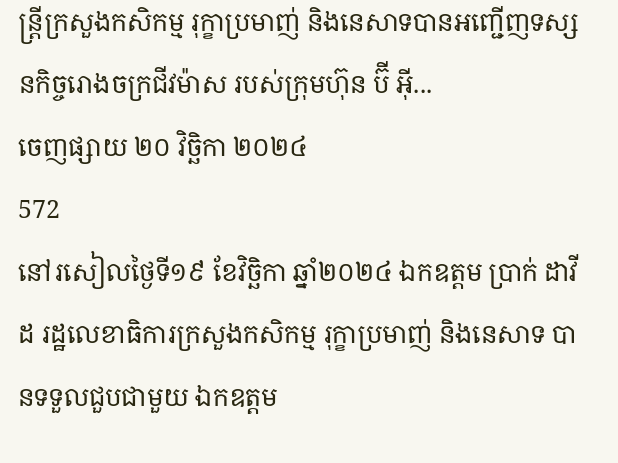ន្ត្រីក្រសួងកសិកម្ម រុក្ខាប្រមាញ់ និងនេសាទបានអញ្ជើញទស្សនកិច្ចរោងចក្រជីវម៉ាស របស់ក្រុមហ៊ុន ប៊ី អ៊ី...
ចេញផ្សាយ ២០ វិច្ឆិកា ២០២៤
572
នៅរសៀលថ្ងៃទី១៩ ខែវិច្ឆិកា ឆ្នាំ២០២៤ ឯកឧត្តម ប្រាក់ ដាវីដ រដ្ឋលេខាធិការក្រសួងកសិកម្ម រុក្ខាប្រមាញ់ និងនេសាទ បានទទួលជួបជាមួយ ឯកឧត្តម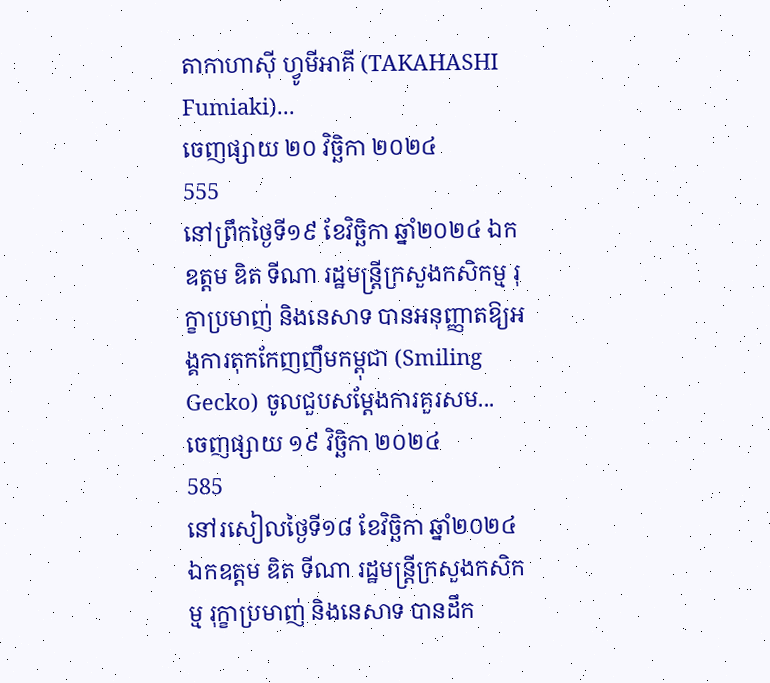តាកាហាស៊ី ហ្វូមីអាគី (TAKAHASHI Fumiaki)...
ចេញផ្សាយ ២០ វិច្ឆិកា ២០២៤
555
នៅព្រឹកថ្ងៃទី១៩ ខែវិច្ឆិកា ឆ្នាំ២០២៤ ឯកឧត្តម ឌិត ទីណា រដ្ឋមន្ត្រីក្រសួងកសិកម្ម រុក្ខាប្រមាញ់ និងនេសាទ បានអនុញ្ញាតឱ្យអង្គការតុកកែញញឹមកម្ពុជា (Smiling Gecko) ចូលជួបសម្តែងការគួរសម...
ចេញផ្សាយ ១៩ វិច្ឆិកា ២០២៤
585
នៅរសៀលថ្ងៃទី១៨ ខែវិច្ឆិកា ឆ្នាំ២០២៤ ឯកឧត្តម ឌិត ទីណា រដ្ឋមន្ត្រីក្រសួងកសិកម្ម រុក្ខាប្រមាញ់ និងនេសាទ បានដឹក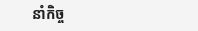នាំកិច្ច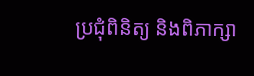ប្រជុំពិនិត្យ និងពិភាក្សា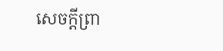សេចក្តីព្រា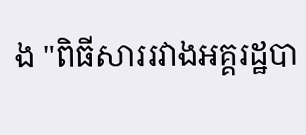ង "ពិធីសាររវាងអគ្គរដ្ឋបា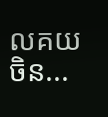លគយចិន...